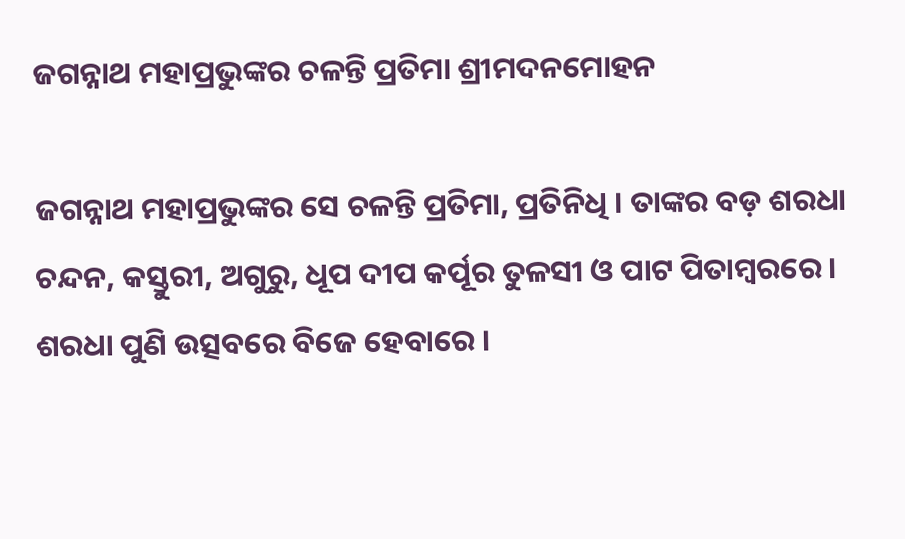ଜଗନ୍ନାଥ ମହାପ୍ରଭୁଙ୍କର ଚଳନ୍ତି ପ୍ରତିମା ଶ୍ରୀମଦନମୋହନ

ଜଗନ୍ନାଥ ମହାପ୍ରଭୁଙ୍କର ସେ ଚଳନ୍ତି ପ୍ରତିମା, ପ୍ରତିନିଧି । ତାଙ୍କର ବଡ଼ ଶରଧା ଚନ୍ଦନ, କସ୍ତୁରୀ, ଅଗୁରୁ, ଧୂପ ଦୀପ କର୍ପୂର ତୁଳସୀ ଓ ପାଟ ପିତାମ୍ବରରେ । ଶରଧା ପୁଣି ଉତ୍ସବରେ ବିଜେ ହେବାରେ ।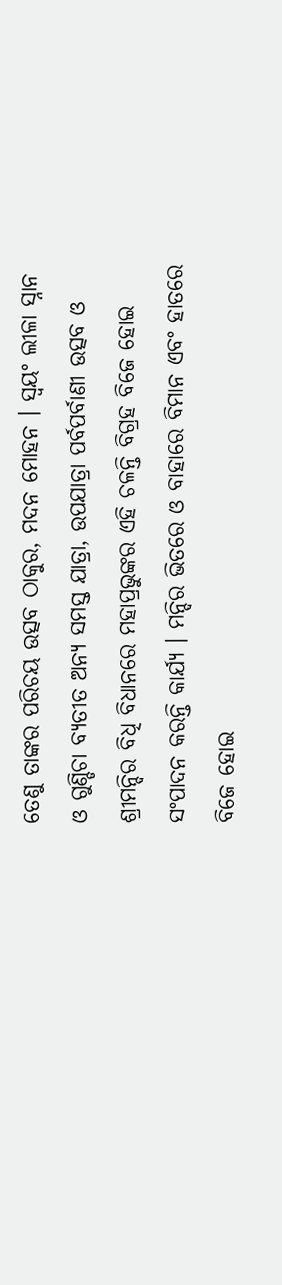ତେଣୁ ତାଙ୍କର ପରିଚୟ ଉତ୍ସବ ଠାକୁର, ମଦନ ମୋହନ । ସ୍ୱୟଂ ଲୀଳା ସ୍ନାନ ଓ ଗୁଣ୍ଡିଚା ବ୍ୟତୀତ ଅନ୍ୟ ସମସ୍ତ ଯାତ୍ରା, ଉପଯାତ୍ରା ପର୍ବପର୍ବାଣୀ ଉତ୍ସବ ଓ ଶ୍ରୀମନ୍ଦିର ବିଧି ବିଧାନରେ ମହାପ୍ରଭୁଙ୍କର ଏହି ଚଳନ୍ତି ବିଗ୍ରହ ବିଜେ ହୋଇ ସଂପାଦନ କରନ୍ତି କାର୍ଯ୍ୟ । ମନ୍ଦିର ଭିତରେ ଓ ବାହାରେ ବିମାନ ଏବଂ ହାତରେ ବିଜେ ହୋଇ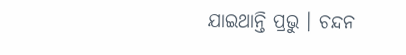ଯାଇଥାନ୍ତି ପ୍ରଭୁ । ଚନ୍ଦନ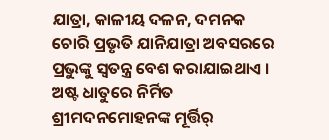ଯାତ୍ରା, କାଳୀୟ ଦଳନ, ଦମନକ ଚୋରି ପ୍ରଭୃତି ଯାନିଯାତ୍ରା ଅବସରରେ ପ୍ରଭୁଙ୍କୁ ସ୍ୱତନ୍ତ୍ର ବେଶ କରାଯାଇଥାଏ । ଅଷ୍ଟ ଧାତୁରେ ନିର୍ମିତ ଶ୍ରୀମଦନମୋହନଙ୍କ ମୂର୍ତ୍ତିର୍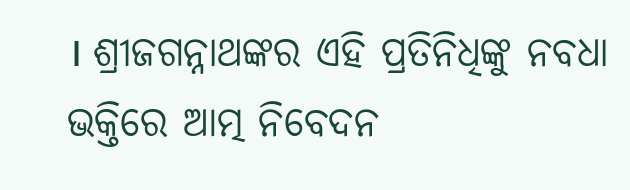। ଶ୍ରୀଜଗନ୍ନାଥଙ୍କର ଏହି ପ୍ରତିନିଧିଙ୍କୁ ନବଧା ଭକ୍ତିରେ ଆତ୍ମ ନିବେଦନ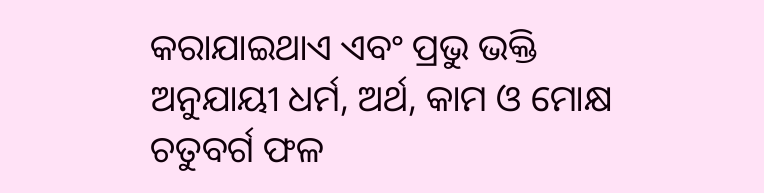କରାଯାଇଥାଏ ଏବଂ ପ୍ରଭୁ ଭକ୍ତି ଅନୁଯାୟୀ ଧର୍ମ, ଅର୍ଥ, କାମ ଓ ମୋକ୍ଷ ଚତୁବର୍ଗ ଫଳ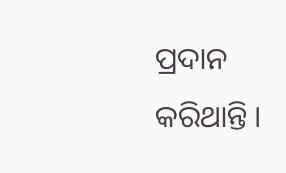ପ୍ରଦାନ କରିଥାନ୍ତି ।